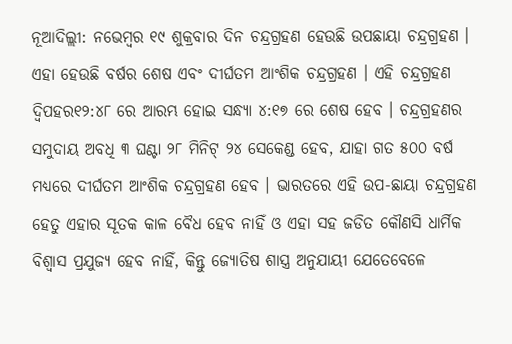ନୂଆଦିଲ୍ଲୀ: ନଭେମ୍ବର ୧୯ ଶୁକ୍ରବାର ଦିନ ଚନ୍ଦ୍ରଗ୍ରହଣ ହେଉଛି ଉପଛାୟା ଚନ୍ଦ୍ରଗ୍ରହଣ । ଏହା ହେଉଛି ବର୍ଷର ଶେଷ ଏବଂ ଦୀର୍ଘତମ ଆଂଶିକ ଚନ୍ଦ୍ରଗ୍ରହଣ । ଏହି ଚନ୍ଦ୍ରଗ୍ରହଣ ଦ୍ୱିପହର୧୨:୪୮ ରେ ଆରମ୍ଭ ହୋଇ ସନ୍ଧ୍ୟା ୪:୧୭ ରେ ଶେଷ ହେବ । ଚନ୍ଦ୍ରଗ୍ରହଣର ସମୁଦାୟ ଅବଧି ୩ ଘଣ୍ଟା ୨୮ ମିନିଟ୍ ୨୪ ସେକେଣ୍ଡ ହେବ, ଯାହା ଗତ ୫୦୦ ବର୍ଷ ମଧ୍ୟରେ ଦୀର୍ଘତମ ଆଂଶିକ ଚନ୍ଦ୍ରଗ୍ରହଣ ହେବ । ଭାରତରେ ଏହି ଉପ-ଛାୟା ଚନ୍ଦ୍ରଗ୍ରହଣ ହେତୁ ଏହାର ସୂତକ କାଳ ବୈଧ ହେବ ନାହିଁ ଓ ଏହା ସହ ଜଡିତ କୌଣସି ଧାର୍ମିକ ବିଶ୍ୱାସ ପ୍ରଯୁଜ୍ୟ ହେବ ନାହିଁ, କିନ୍ତୁ ଜ୍ୟୋତିଷ ଶାସ୍ତ୍ର ଅନୁଯାୟୀ ଯେତେବେଳେ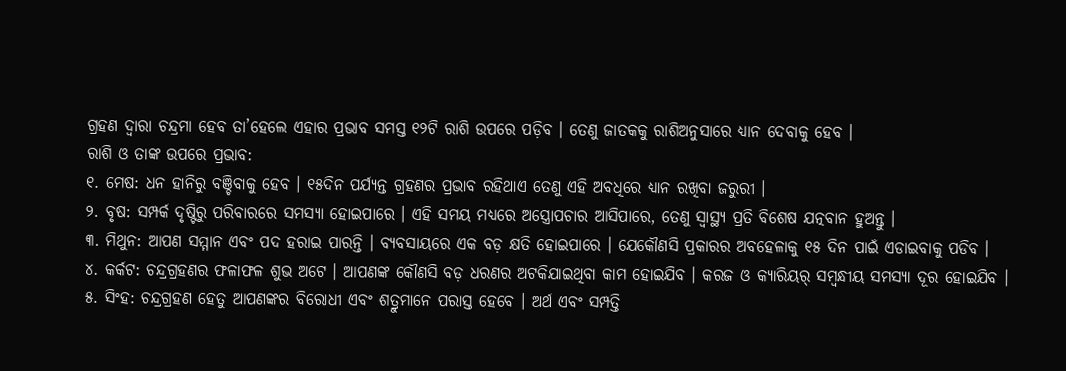ଗ୍ରହଣ ଦ୍ୱାରା ଚନ୍ଦ୍ରମା ହେବ ତା’ହେଲେ ଏହାର ପ୍ରଭାବ ସମସ୍ତ ୧୨ଟି ରାଶି ଉପରେ ପଡ଼ିବ । ତେଣୁ ଜାତକକୁ ରାଶିଅନୁସାରେ ଧ୍ୟାନ ଦେବାକୁ ହେବ ।
ରାଶି ଓ ତାଙ୍କ ଉପରେ ପ୍ରଭାବ:
୧. ମେଷ: ଧନ ହାନିରୁ ବଞ୍ଚିବାକୁ ହେବ । ୧୫ଦିନ ପର୍ଯ୍ୟନ୍ତ ଗ୍ରହଣର ପ୍ରଭାବ ରହିଥାଏ ତେଣୁ ଏହି ଅବଧିରେ ଧ୍ୟାନ ରଖିବା ଜରୁରୀ ।
୨. ବୃଷ: ସମ୍ପର୍କ ଦୃଷ୍ଟିରୁ ପରିବାରରେ ସମସ୍ୟା ହୋଇପାରେ । ଏହି ସମୟ ମଧ୍ୟରେ ଅସ୍ତ୍ରୋପଚାର ଆସିପାରେ, ତେଣୁ ସ୍ୱାସ୍ଥ୍ୟ ପ୍ରତି ବିଶେଷ ଯତ୍ନବାନ ହୁଅନ୍ତୁ ।
୩. ମିଥୁନ: ଆପଣ ସମ୍ମାନ ଏବଂ ପଦ ହରାଇ ପାରନ୍ତି । ବ୍ୟବସାୟରେ ଏକ ବଡ଼ କ୍ଷତି ହୋଇପାରେ । ଯେକୌଣସି ପ୍ରକାରର ଅବହେଳାକୁ ୧୫ ଦିନ ପାଇଁ ଏଡାଇବାକୁ ପଡିବ ।
୪. କର୍କଟ: ଚନ୍ଦ୍ରଗ୍ରହଣର ଫଳାଫଳ ଶୁଭ ଅଟେ । ଆପଣଙ୍କ କୌଣସି ବଡ଼ ଧରଣର ଅଟକିଯାଇଥିବା କାମ ହୋଇଯିବ । କରଜ ଓ କ୍ୟାରିୟର୍ ସମ୍ବନ୍ଧୀୟ ସମସ୍ୟା ଦୂର ହୋଇଯିବ ।
୫. ସିଂହ: ଚନ୍ଦ୍ରଗ୍ରହଣ ହେତୁ ଆପଣଙ୍କର ବିରୋଧୀ ଏବଂ ଶତ୍ରୁମାନେ ପରାସ୍ତ ହେବେ । ଅର୍ଥ ଏବଂ ସମ୍ପତ୍ତି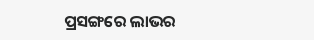ପ୍ରସଙ୍ଗରେ ଲାଭର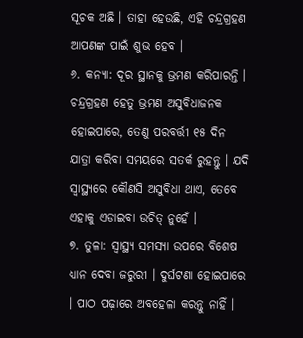ସୂଚକ ଅଛି । ତାହା ହେଉଛି, ଏହି ଚନ୍ଦ୍ରଗ୍ରହଣ ଆପଣଙ୍କ ପାଇଁ ଶୁଭ ହେବ ।
୬. କନ୍ୟା: ଦୂର ସ୍ଥାନକୁ ଭ୍ରମଣ କରିପାରନ୍ତି । ଚନ୍ଦ୍ରଗ୍ରହଣ ହେତୁ ଭ୍ରମଣ ଅସୁବିଧାଜନକ ହୋଇପାରେ, ତେଣୁ ପରବର୍ତ୍ତୀ ୧୫ ଦିନ ଯାତ୍ରା କରିବା ସମୟରେ ସତର୍କ ରୁହନ୍ତୁ । ଯଦି ସ୍ୱାସ୍ଥ୍ୟରେ କୌଣସି ଅସୁବିଧା ଥାଏ, ତେବେ ଏହାକୁ ଏଡାଇବା ଉଚିତ୍ ନୁହେଁ ।
୭. ତୁଳା: ସ୍ୱାସ୍ଥ୍ୟ ସମସ୍ୟା ଉପରେ ବିଶେଷ ଧ୍ୟାନ ଦେବା ଜରୁରୀ । ଦୁର୍ଘଟଣା ହୋଇପାରେ । ପାଠ ପଢ଼ାରେ ଅବହେଳା କରନ୍ତୁ ନାହିଁ ।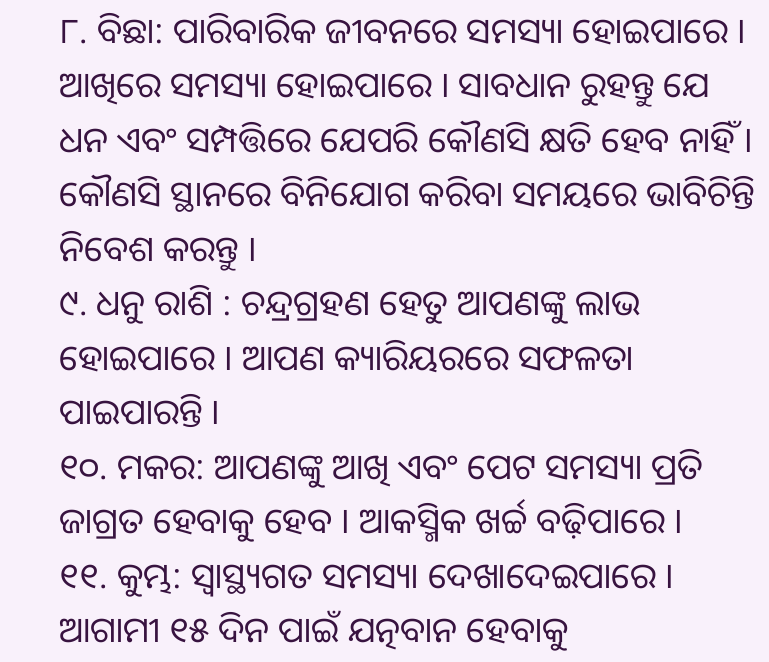୮. ବିଛା: ପାରିବାରିକ ଜୀବନରେ ସମସ୍ୟା ହୋଇପାରେ । ଆଖିରେ ସମସ୍ୟା ହୋଇପାରେ । ସାବଧାନ ରୁହନ୍ତୁ ଯେ ଧନ ଏବଂ ସମ୍ପତ୍ତିରେ ଯେପରି କୌଣସି କ୍ଷତି ହେବ ନାହିଁ । କୌଣସି ସ୍ଥାନରେ ବିନିଯୋଗ କରିବା ସମୟରେ ଭାବିଚିନ୍ତି ନିବେଶ କରନ୍ତୁ ।
୯. ଧନୁ ରାଶି : ଚନ୍ଦ୍ରଗ୍ରହଣ ହେତୁ ଆପଣଙ୍କୁ ଲାଭ ହୋଇପାରେ । ଆପଣ କ୍ୟାରିୟରରେ ସଫଳତା ପାଇପାରନ୍ତି ।
୧୦. ମକର: ଆପଣଙ୍କୁ ଆଖି ଏବଂ ପେଟ ସମସ୍ୟା ପ୍ରତି ଜାଗ୍ରତ ହେବାକୁ ହେବ । ଆକସ୍ମିକ ଖର୍ଚ୍ଚ ବଢ଼ିପାରେ ।
୧୧. କୁମ୍ଭ: ସ୍ୱାସ୍ଥ୍ୟଗତ ସମସ୍ୟା ଦେଖାଦେଇପାରେ । ଆଗାମୀ ୧୫ ଦିନ ପାଇଁ ଯତ୍ନବାନ ହେବାକୁ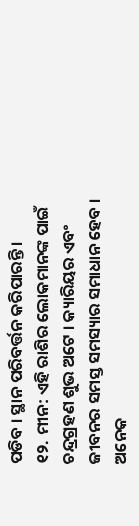ପଡିବ । ସ୍ଥାନ ପରିବର୍ତ୍ତନ କରିପାରନ୍ତି ।
୧୨. ମୀନ: ଏହି ରାଶିର ଲୋକମାନଙ୍କ ପାଇଁ ଚନ୍ଦ୍ରଗ୍ରହଣ ଶୁଭ ଅଟେ । କ୍ୟାରିୟର ଏବଂ ଜୀବନର ସମସ୍ତ ସମସ୍ୟାର ସମାଧାନ ହେବ । ଅନେକ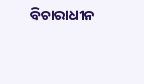ବିଚାରାଧୀନ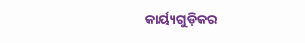କାର୍ୟ୍ୟଗୁଡ଼ିକର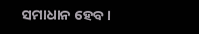ସମାଧାନ ହେବ ।